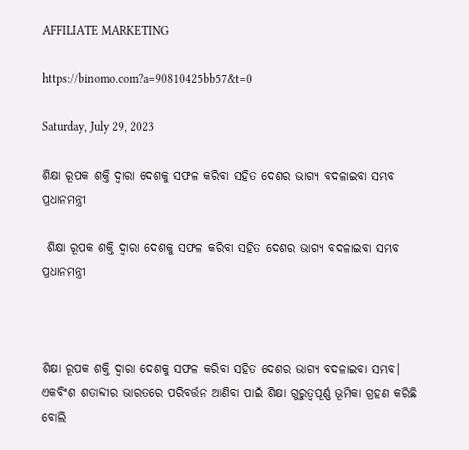AFFILIATE MARKETING

https://binomo.com?a=90810425bb57&t=0

Saturday, July 29, 2023

ଶିକ୍ଷା ରୂପକ ଶକ୍ତି ଦ୍ୱାରା ଦେଶକୁ ସଫଳ କରିବା ସହିତ ଦେଶର ଭାଗ୍ୟ ବଦଳାଇବା ସମ୍ଭବ ପ୍ରଧାନମନ୍ତ୍ରୀ

 ଶିକ୍ଷା ରୂପକ ଶକ୍ତି ଦ୍ୱାରା ଦେଶକୁ ସଫଳ କରିବା ସହିତ ଦେଶର ଭାଗ୍ୟ ବଦଳାଇବା ସମ୍ଭବ ପ୍ରଧାନମନ୍ତ୍ରୀ



ଶିକ୍ଷା ରୂପକ ଶକ୍ତି ଦ୍ୱାରା ଦେଶକୁ ସଫଳ କରିବା ସହିତ ଦେଶର ଭାଗ୍ୟ ବଦଳାଇବା ସମ୍ଭବ। ଏକବିଂଶ ଶତାବ୍ଦୀର ଭାରତରେ ପରିବର୍ତ୍ତନ ଆଣିବା ପାଇଁ ଶିକ୍ଷା ଗୁରୁତ୍ୱପୂର୍ଣ୍ଣ ଭୂମିକା ଗ୍ରହଣ କରିଛି ବୋଲି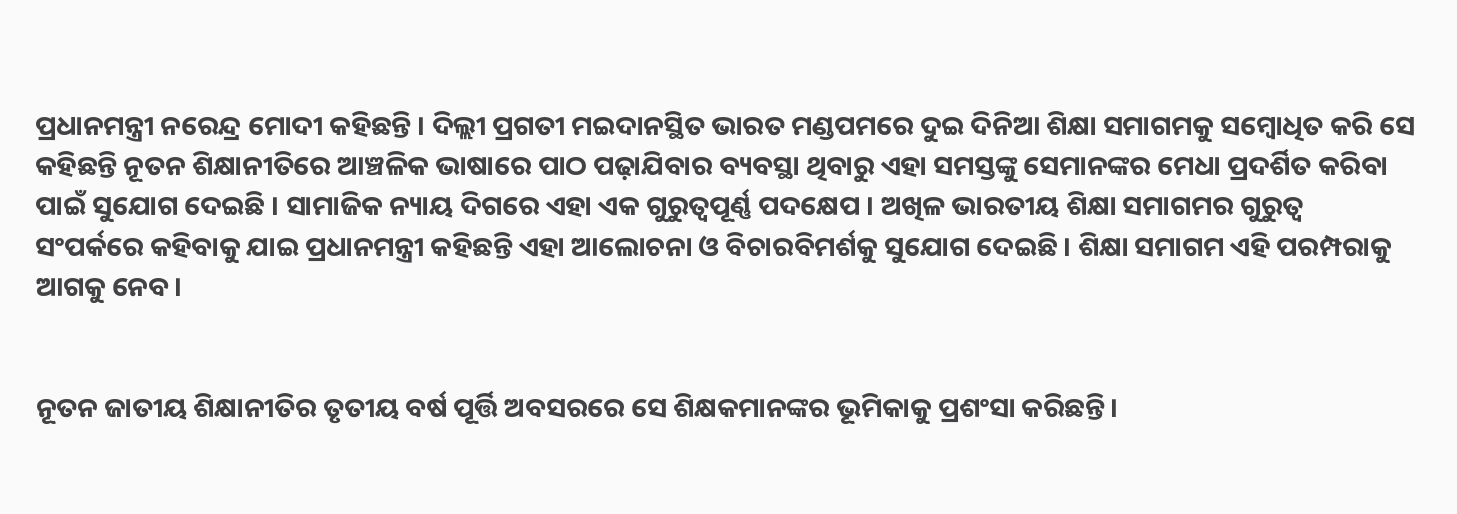ପ୍ରଧାନମନ୍ତ୍ରୀ ନରେନ୍ଦ୍ର ମୋଦୀ କହିଛନ୍ତି । ଦିଲ୍ଲୀ ପ୍ରଗତୀ ମଇଦାନସ୍ଥିତ ଭାରତ ମଣ୍ଡପମରେ ଦୁଇ ଦିନିଆ ଶିକ୍ଷା ସମାଗମକୁ ସମ୍ବୋଧିତ କରି ସେ କହିଛନ୍ତି ନୂତନ ଶିକ୍ଷାନୀତିରେ ଆଞ୍ଚଳିକ ଭାଷାରେ ପାଠ ପଢ଼ାଯିବାର ବ୍ୟବସ୍ଥା ଥିବାରୁ ଏହା ସମସ୍ତଙ୍କୁ ସେମାନଙ୍କର ମେଧା ପ୍ରଦର୍ଶିତ କରିବା ପାଇଁ ସୁଯୋଗ ଦେଇଛି । ସାମାଜିକ ନ୍ୟାୟ ଦିଗରେ ଏହା ଏକ ଗୁରୁତ୍ୱପୂର୍ଣ୍ଣ ପଦକ୍ଷେପ । ଅଖିଳ ଭାରତୀୟ ଶିକ୍ଷା ସମାଗମର ଗୁରୁତ୍ୱ ସଂପର୍କରେ କହିବାକୁ ଯାଇ ପ୍ରଧାନମନ୍ତ୍ରୀ କହିଛନ୍ତି ଏହା ଆଲୋଚନା ଓ ବିଚାରବିମର୍ଶକୁ ସୁଯୋଗ ଦେଇଛି । ଶିକ୍ଷା ସମାଗମ ଏହି ପରମ୍ପରାକୁ ଆଗକୁ ନେବ।


ନୂତନ ଜାତୀୟ ଶିକ୍ଷାନୀତିର ତୃତୀୟ ବର୍ଷ ପୂର୍ତ୍ତି ଅବସରରେ ସେ ଶିକ୍ଷକମାନଙ୍କର ଭୂମିକାକୁ ପ୍ରଶଂସା କରିଛନ୍ତି।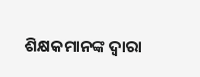ଶିକ୍ଷକମାନଙ୍କ ଦ୍ୱାରା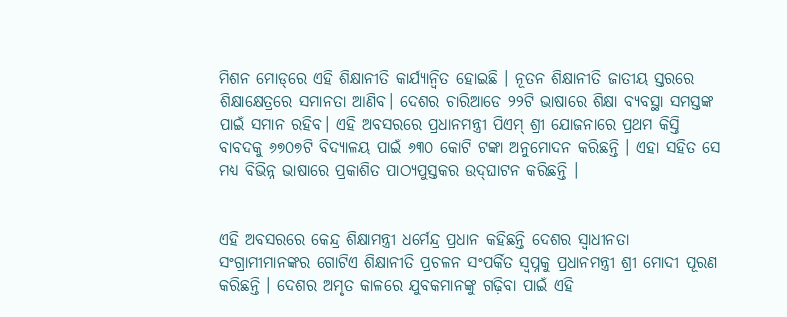ମିଶନ ମୋଡ୍‌‌ରେ ଏହି ଶିକ୍ଷାନୀତି କାର୍ଯ୍ୟାନ୍ୱିତ ହୋଇଛି । ନୂତନ ଶିକ୍ଷାନୀତି ଜାତୀୟ ସ୍ତରରେ ଶିକ୍ଷାକ୍ଷେତ୍ରରେ ସମାନତା ଆଣିବ। ଦେଶର ଚାରିଆଡେ ୨୨ଟି ଭାଷାରେ ଶିକ୍ଷା ବ୍ୟବସ୍ଥା ସମସ୍ତଙ୍କ ପାଇଁ ସମାନ ରହିବ। ଏହି ଅବସରରେ ପ୍ରଧାନମନ୍ତ୍ରୀ ପିଏମ୍‌‌ ଶ୍ରୀ ଯୋଜନାରେ ପ୍ରଥମ କିସ୍ତି ବାବଦକୁ ୬୭୦୭ଟି ବିଦ୍ୟାଳୟ ପାଇଁ ୬୩୦ କୋଟି ଟଙ୍କା ଅନୁମୋଦନ କରିଛନ୍ତି । ଏହା ସହିତ ସେ ମଧ୍ୟ ବିଭିନ୍ନ ଭାଷାରେ ପ୍ରକାଶିତ ପାଠ୍ୟପୁସ୍ତକର ଉଦ୍‌‌ଘାଟନ କରିଛନ୍ତି ।


ଏହି ଅବସରରେ କେନ୍ଦ୍ର ଶିକ୍ଷାମନ୍ତ୍ରୀ ଧର୍ମେନ୍ଦ୍ର ପ୍ରଧାନ କହିଛନ୍ତି ଦେଶର ସ୍ୱାଧୀନତା ସଂଗ୍ରାମୀମାନଙ୍କର ଗୋଟିଏ ଶିକ୍ଷାନୀତି ପ୍ରଚଳନ ସଂପର୍କିତ ସ୍ୱପ୍ନକୁ ପ୍ରଧାନମନ୍ତ୍ରୀ ଶ୍ରୀ ମୋଦୀ ପୂରଣ କରିଛନ୍ତି । ଦେଶର ଅମୃତ କାଳରେ ଯୁବକମାନଙ୍କୁ ଗଢ଼ିବା ପାଇଁ ଏହି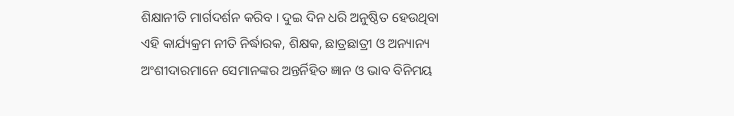ଶିକ୍ଷାନୀତି ମାର୍ଗଦର୍ଶନ କରିବ । ଦୁଇ ଦିନ ଧରି ଅନୁଷ୍ଠିତ ହେଉଥିବା ଏହି କାର୍ଯ୍ୟକ୍ରମ ନୀତି ନିର୍ଦ୍ଧାରକ, ଶିକ୍ଷକ, ଛାତ୍ରଛାତ୍ରୀ ଓ ଅନ୍ୟାନ୍ୟ ଅଂଶୀଦାରମାନେ ସେମାନଙ୍କର ଅନ୍ତର୍ନିହିତ ଜ୍ଞାନ ଓ ଭାବ ବିନିମୟ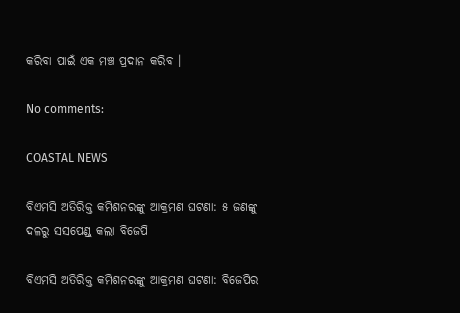କରିବା ପାଇଁ ଏକ ମଞ୍ଚ ପ୍ରଦାନ କରିବ ।

No comments:

COASTAL NEWS

ବିଏମସି ଅତିରିକ୍ତ କମିଶନରଙ୍କୁ ଆକ୍ରମଣ ଘଟଣା: ୫ ଜଣଙ୍କୁ ଦଳରୁ ସସପେଣ୍ଡ୍ କଲା ବିଜେପି

ବିଏମସି ଅତିରିକ୍ତ କମିଶନରଙ୍କୁ ଆକ୍ରମଣ ଘଟଣା: ବିଜେପିର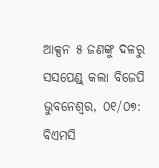ଆକ୍ସନ ୫ ଜଣଙ୍କୁ ଦଳରୁ ସସପେଣ୍ଡ୍ କଲା ବିଜେପି ଭୁବନେଶ୍ୱର, ୦୧/୦୭: ବିଏମସି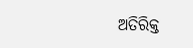ଅତିରିକ୍ତ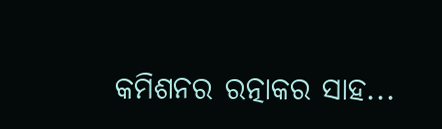କମିଶନର ରତ୍ନାକର ସାହ...